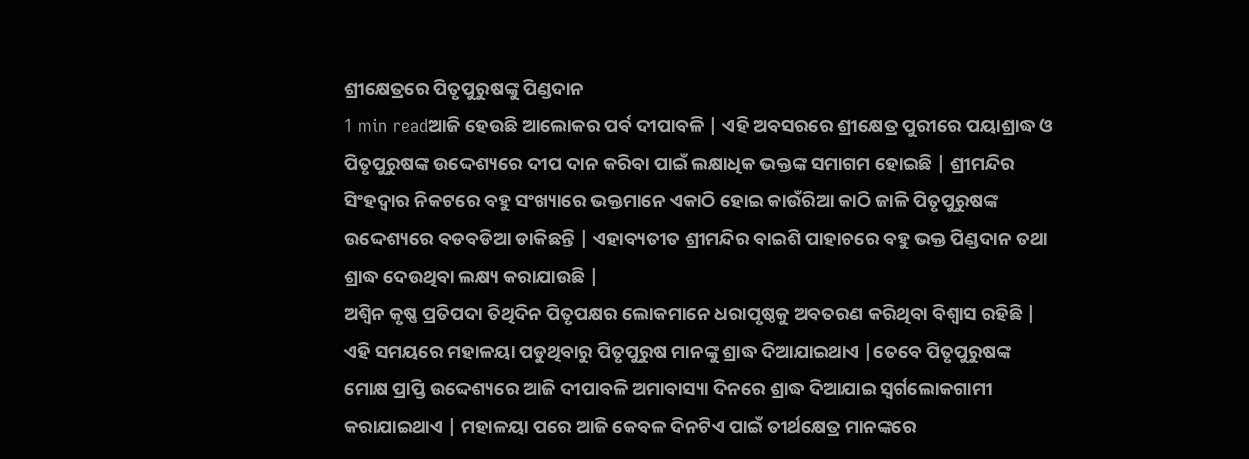ଶ୍ରୀକ୍ଷେତ୍ରରେ ପିତୃପୁରୁଷଙ୍କୁ ପିଣ୍ଡଦାନ
1 min readଆଜି ହେଉଛି ଆଲୋକର ପର୍ବ ଦୀପାବଳି | ଏହି ଅବସରରେ ଶ୍ରୀକ୍ଷେତ୍ର ପୁରୀରେ ପୟାଶ୍ରାଦ୍ଧ ଓ ପିତୃପୁରୁଷଙ୍କ ଉଦ୍ଦେଶ୍ୟରେ ଦୀପ ଦାନ କରିବା ପାଇଁ ଲକ୍ଷାଧିକ ଭକ୍ତଙ୍କ ସମାଗମ ହୋଇଛି | ଶ୍ରୀମନ୍ଦିର ସିଂହଦ୍ୱାର ନିକଟରେ ବହୁ ସଂଖ୍ୟାରେ ଭକ୍ତମାନେ ଏକାଠି ହୋଇ କାଉଁରିଆ କାଠି ଜାଳି ପିତୃପୁରୁଷଙ୍କ ଉଦ୍ଦେଶ୍ୟରେ ବଡବଡିଆ ଡାକିଛନ୍ତି | ଏହାବ୍ୟତୀତ ଶ୍ରୀମନ୍ଦିର ବାଇଶି ପାହାଚରେ ବହୁ ଭକ୍ତ ପିଣ୍ଡଦାନ ତଥା ଶ୍ରାଦ୍ଧ ଦେଉଥିବା ଲକ୍ଷ୍ୟ କରାଯାଉଛି |
ଅଶ୍ୱିନ କୃଷ୍ଣ ପ୍ରତିପଦା ତିଥିଦିନ ପିତୃପକ୍ଷର ଲୋକମାନେ ଧରାପୃଷ୍ଠକୁ ଅବତରଣ କରିଥିବା ବିଶ୍ୱାସ ରହିଛି | ଏହି ସମୟରେ ମହାଳୟା ପଡୁଥିବାରୁ ପିତୃପୁରୁଷ ମାନଙ୍କୁ ଶ୍ରାଦ୍ଧ ଦିଆଯାଇଥାଏ |ତେବେ ପିତୃପୁରୁଷଙ୍କ ମୋକ୍ଷ ପ୍ରାପ୍ତି ଉଦ୍ଦେଶ୍ୟରେ ଆଜି ଦୀପାବଳି ଅମାବାସ୍ୟା ଦିନରେ ଶ୍ରାଦ୍ଧ ଦିଆଯାଇ ସ୍ୱର୍ଗଲୋକଗାମୀ କରାଯାଇଥାଏ | ମହାଳୟା ପରେ ଆଜି କେବଳ ଦିନଟିଏ ପାଇଁ ତୀର୍ଥକ୍ଷେତ୍ର ମାନଙ୍କରେ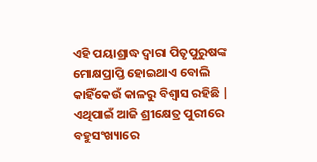ଏହି ପୟାଶ୍ରାଦ୍ଧ ଦ୍ୱାରା ପିତୃପୁରୁଷଙ୍କ ମୋକ୍ଷପ୍ରାପ୍ତି ହୋଇଥାଏ ବୋଲି କାହିଁକେଉଁ କାଳରୁ ବିଶ୍ୱାସ ରହିଛି | ଏଥିପାଇଁ ଆଜି ଶ୍ରୀକ୍ଷେତ୍ର ପୁରୀରେ ବହୁସଂଖ୍ୟାରେ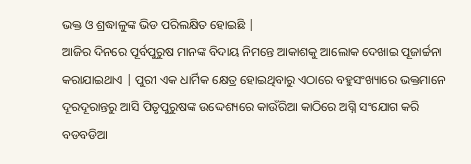ଭକ୍ତ ଓ ଶ୍ରଦ୍ଧାଳୁଙ୍କ ଭିଡ ପରିଲକ୍ଷିତ ହୋଇଛି |
ଆଜିର ଦିନରେ ପୂର୍ବପୁରୁଷ ମାନଙ୍କ ବିଦାୟ ନିମନ୍ତେ ଆକାଶକୁ ଆଲୋକ ଦେଖାଇ ପୂଜାର୍ଚ୍ଚନା କରାଯାଇଥାଏ | ପୁରୀ ଏକ ଧାର୍ମିକ କ୍ଷେତ୍ର ହୋଇଥିବାରୁ ଏଠାରେ ବହୁସଂଖ୍ୟାରେ ଭକ୍ତମାନେ ଦୂରଦୂରାନ୍ତରୁ ଆସି ପିତୃପୁରୁଷଙ୍କ ଉଦ୍ଦେଶ୍ୟରେ କାଉଁରିଆ କାଠିରେ ଅଗ୍ନି ସଂଯୋଗ କରି ବଡବଡିଆ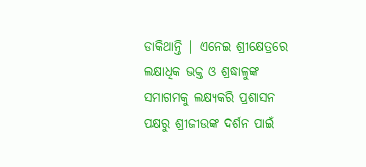ଡାକିଥାନ୍ତି | ଏନେଇ ଶ୍ରୀକ୍ଷେତ୍ରରେ ଲକ୍ଷାଧିକ ଭକ୍ତ ଓ ଶ୍ରଦ୍ଧାଳୁଙ୍କ ସମାଗମକୁ ଲକ୍ଷ୍ୟକରି ପ୍ରଶାସନ ପକ୍ଷରୁ ଶ୍ରୀଜୀଉଙ୍କ ଦର୍ଶନ ପାଇଁ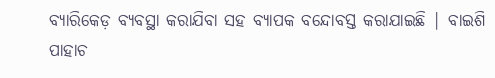ବ୍ୟାରିକେଡ଼ ବ୍ୟବସ୍ଥା କରାଯିବା ସହ ବ୍ୟାପକ ବନ୍ଦୋବସ୍ତ କରାଯାଇଛି | ବାଇଶି ପାହାଚ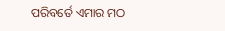ପରିବର୍ତେ ଏମାର ମଠ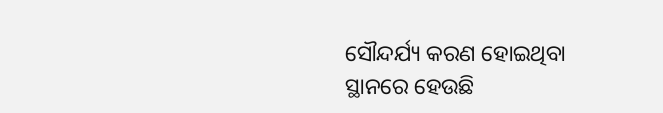ସୌନ୍ଦର୍ଯ୍ୟ କରଣ ହୋଇଥିବା ସ୍ଥାନରେ ହେଉଛି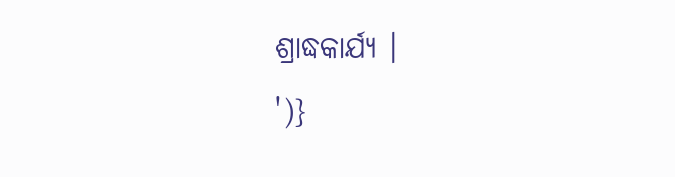ଶ୍ରାଦ୍ଧକାର୍ଯ୍ୟ ।
')}